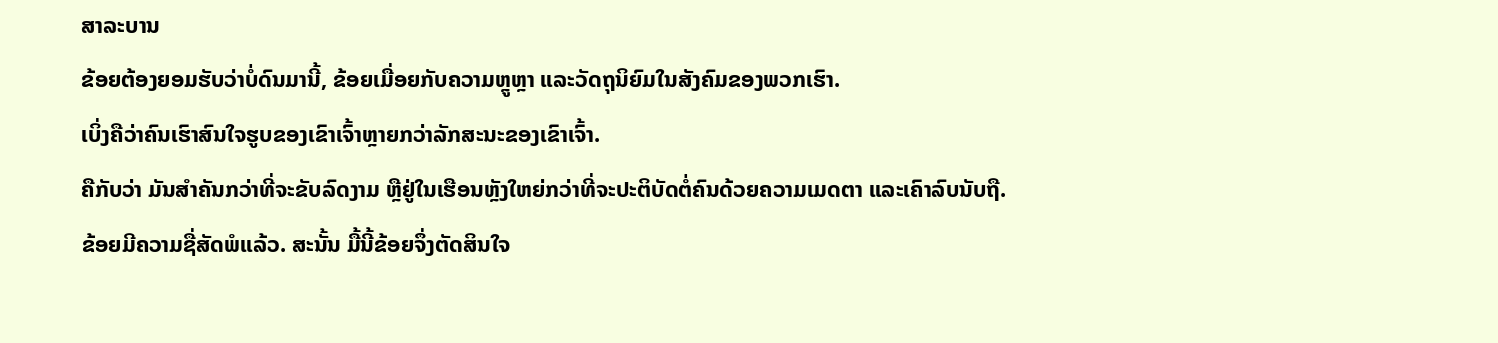ສາລະບານ
ຂ້ອຍຕ້ອງຍອມຮັບວ່າບໍ່ດົນມານີ້, ຂ້ອຍເມື່ອຍກັບຄວາມຫຼູຫຼາ ແລະວັດຖຸນິຍົມໃນສັງຄົມຂອງພວກເຮົາ.
ເບິ່ງຄືວ່າຄົນເຮົາສົນໃຈຮູບຂອງເຂົາເຈົ້າຫຼາຍກວ່າລັກສະນະຂອງເຂົາເຈົ້າ.
ຄືກັບວ່າ ມັນສຳຄັນກວ່າທີ່ຈະຂັບລົດງາມ ຫຼືຢູ່ໃນເຮືອນຫຼັງໃຫຍ່ກວ່າທີ່ຈະປະຕິບັດຕໍ່ຄົນດ້ວຍຄວາມເມດຕາ ແລະເຄົາລົບນັບຖື.
ຂ້ອຍມີຄວາມຊື່ສັດພໍແລ້ວ. ສະນັ້ນ ມື້ນີ້ຂ້ອຍຈຶ່ງຕັດສິນໃຈ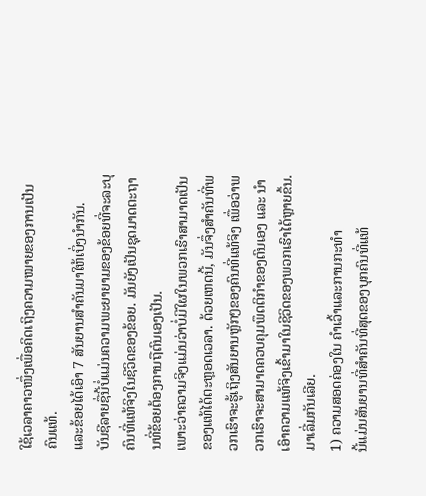ໃຊ້ເວລາຄາວໜຶ່ງເພື່ອຄິດເຖິງຄວາມໝາຍຂອງການເປັນຄົນແທ້.
ແລະຂ້ອຍໄດ້ເອົາ 7 ສັນຍານສຳຄັນມາໃຫ້ເບິ່ງນຳກັນ.
ບັນຊີລາຍຊື່ນີ້ບໍ່ແມ່ນຄວາມພະຍາຍາມຂອງຂ້ອຍທີ່ຈະລະບຸຄົນທີ່ແທ້ຈິງໃນຊີວິດຂອງຂ້ອຍ. ມັນຍັງເປັນຊຸດມາດຕະຖານທີ່ຂ້ອຍຕ້ອງການຖືຕົນເອງເປັນ.
ເພາະວ່າຄວາມຈິງແມ່ນວ່າບໍ່ມີໃຜໃນພວກເຮົາສາມາດເປັນຂອງແທ້ໄດ້ຕະຫຼອດເວລາ. ດ້ວຍເຫດນີ້, ມັນຈຶ່ງສຳຄັນທີ່ພວກເຮົາຈະຮູ້ເຖິງສັນຍານຫຼັກໆຂອງຄົນທີ່ແທ້ຈິງ ເພື່ອວ່າພວກເຮົາຈະສາມາດຄວບຄຸມພຶດຕິກຳຂອງຕົນເອງ ແລະ ນຳເອົາຄວາມແທ້ຈິງເຂົ້າມາໃນຊີວິດຂອງພວກເຮົາໄດ້ຫຼາຍຂຶ້ນ.
ມາເລີ່ມກັນເລີຍ.
1) ຄວາມສອດຄ່ອງໃນ ຄໍາເວົ້າແລະການກະທໍາ
ນີ້ແມ່ນສັນຍານທີ່ສໍາຄັນທີ່ສຸດຂອງບຸກຄົນທີ່ແທ້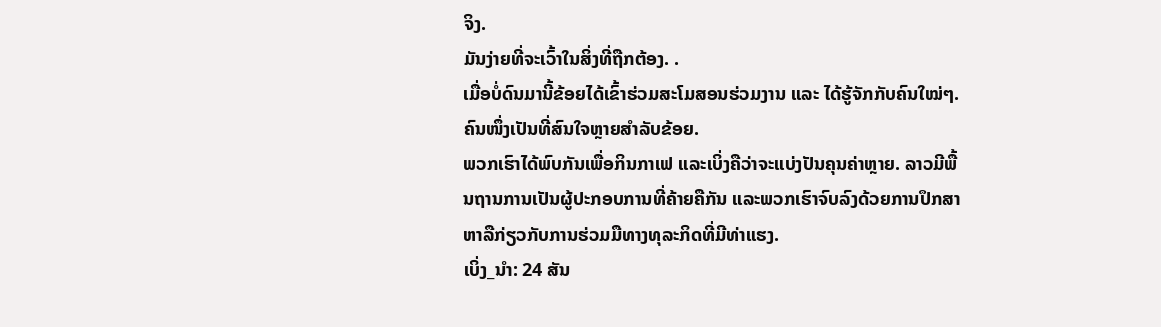ຈິງ.
ມັນງ່າຍທີ່ຈະເວົ້າໃນສິ່ງທີ່ຖືກຕ້ອງ. .
ເມື່ອບໍ່ດົນມານີ້ຂ້ອຍໄດ້ເຂົ້າຮ່ວມສະໂມສອນຮ່ວມງານ ແລະ ໄດ້ຮູ້ຈັກກັບຄົນໃໝ່ໆ.
ຄົນໜຶ່ງເປັນທີ່ສົນໃຈຫຼາຍສຳລັບຂ້ອຍ.
ພວກເຮົາໄດ້ພົບກັນເພື່ອກິນກາເຟ ແລະເບິ່ງຄືວ່າຈະແບ່ງປັນຄຸນຄ່າຫຼາຍ. ລາວມີພື້ນຖານການເປັນຜູ້ປະກອບການທີ່ຄ້າຍຄືກັນ ແລະພວກເຮົາຈົບລົງດ້ວຍການປຶກສາຫາລືກ່ຽວກັບການຮ່ວມມືທາງທຸລະກິດທີ່ມີທ່າແຮງ.
ເບິ່ງ_ນຳ: 24 ສັນ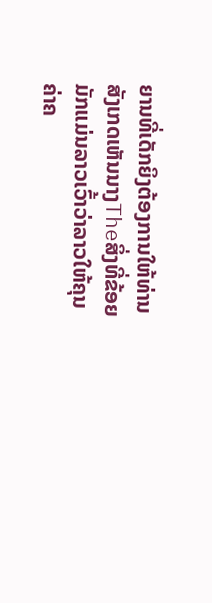ຍານທີ່ເດັກຍິງຕ້ອງການໃຫ້ທ່ານສັງເກດເຫັນນາງTheສິ່ງທີ່ຂ້ອຍມັກແມ່ນລາວເວົ້າວ່າລາວໃຫ້ຄຸນຄ່າຄ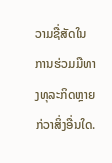ວາມຊື່ສັດໃນການຮ່ວມມືທາງທຸລະກິດຫຼາຍກ່ວາສິ່ງອື່ນໃດ.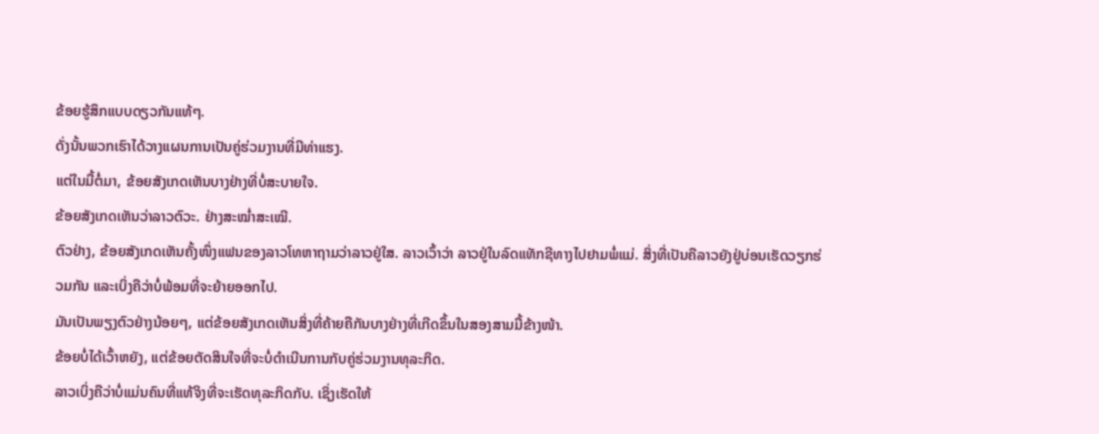ຂ້ອຍຮູ້ສຶກແບບດຽວກັນແທ້ໆ.
ດັ່ງນັ້ນພວກເຮົາໄດ້ວາງແຜນການເປັນຄູ່ຮ່ວມງານທີ່ມີທ່າແຮງ.
ແຕ່ໃນມື້ຕໍ່ມາ, ຂ້ອຍສັງເກດເຫັນບາງຢ່າງທີ່ບໍ່ສະບາຍໃຈ.
ຂ້ອຍສັງເກດເຫັນວ່າລາວຕົວະ. ຢ່າງສະໝໍ່າສະເໝີ.
ຕົວຢ່າງ, ຂ້ອຍສັງເກດເຫັນຄັ້ງໜຶ່ງແຟນຂອງລາວໂທຫາຖາມວ່າລາວຢູ່ໃສ. ລາວເວົ້າວ່າ ລາວຢູ່ໃນລົດແທັກຊີທາງໄປຢາມພໍ່ແມ່. ສິ່ງທີ່ເປັນຄືລາວຍັງຢູ່ບ່ອນເຮັດວຽກຮ່ວມກັນ ແລະເບິ່ງຄືວ່າບໍ່ພ້ອມທີ່ຈະຍ້າຍອອກໄປ.
ມັນເປັນພຽງຕົວຢ່າງນ້ອຍໆ, ແຕ່ຂ້ອຍສັງເກດເຫັນສິ່ງທີ່ຄ້າຍຄືກັນບາງຢ່າງທີ່ເກີດຂຶ້ນໃນສອງສາມມື້ຂ້າງໜ້າ.
ຂ້ອຍບໍ່ໄດ້ເວົ້າຫຍັງ, ແຕ່ຂ້ອຍຕັດສິນໃຈທີ່ຈະບໍ່ດໍາເນີນການກັບຄູ່ຮ່ວມງານທຸລະກິດ.
ລາວເບິ່ງຄືວ່າບໍ່ແມ່ນຄົນທີ່ແທ້ຈິງທີ່ຈະເຮັດທຸລະກິດກັບ. ເຊິ່ງເຮັດໃຫ້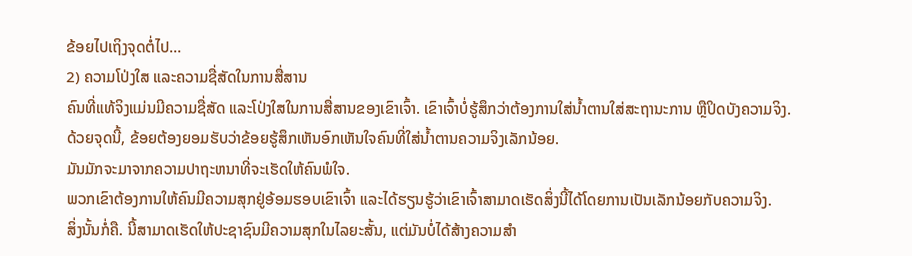ຂ້ອຍໄປເຖິງຈຸດຕໍ່ໄປ…
2) ຄວາມໂປ່ງໃສ ແລະຄວາມຊື່ສັດໃນການສື່ສານ
ຄົນທີ່ແທ້ຈິງແມ່ນມີຄວາມຊື່ສັດ ແລະໂປ່ງໃສໃນການສື່ສານຂອງເຂົາເຈົ້າ. ເຂົາເຈົ້າບໍ່ຮູ້ສຶກວ່າຕ້ອງການໃສ່ນໍ້າຕານໃສ່ສະຖານະການ ຫຼືປິດບັງຄວາມຈິງ.
ດ້ວຍຈຸດນີ້, ຂ້ອຍຕ້ອງຍອມຮັບວ່າຂ້ອຍຮູ້ສຶກເຫັນອົກເຫັນໃຈຄົນທີ່ໃສ່ນໍ້າຕານຄວາມຈິງເລັກນ້ອຍ.
ມັນມັກຈະມາຈາກຄວາມປາຖະຫນາທີ່ຈະເຮັດໃຫ້ຄົນພໍໃຈ.
ພວກເຂົາຕ້ອງການໃຫ້ຄົນມີຄວາມສຸກຢູ່ອ້ອມຮອບເຂົາເຈົ້າ ແລະໄດ້ຮຽນຮູ້ວ່າເຂົາເຈົ້າສາມາດເຮັດສິ່ງນີ້ໄດ້ໂດຍການເປັນເລັກນ້ອຍກັບຄວາມຈິງ.
ສິ່ງນັ້ນກໍ່ຄື. ນີ້ສາມາດເຮັດໃຫ້ປະຊາຊົນມີຄວາມສຸກໃນໄລຍະສັ້ນ, ແຕ່ມັນບໍ່ໄດ້ສ້າງຄວາມສໍາ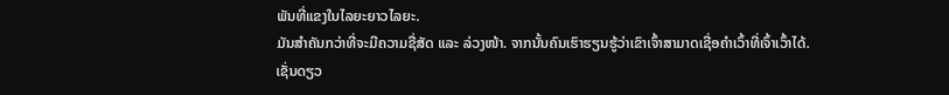ພັນທີ່ແຂງໃນໄລຍະຍາວໄລຍະ.
ມັນສຳຄັນກວ່າທີ່ຈະມີຄວາມຊື່ສັດ ແລະ ລ່ວງໜ້າ. ຈາກນັ້ນຄົນເຮົາຮຽນຮູ້ວ່າເຂົາເຈົ້າສາມາດເຊື່ອຄຳເວົ້າທີ່ເຈົ້າເວົ້າໄດ້.
ເຊັ່ນດຽວ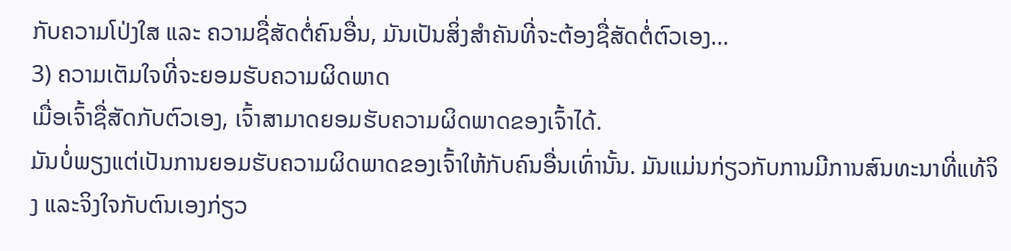ກັບຄວາມໂປ່ງໃສ ແລະ ຄວາມຊື່ສັດຕໍ່ຄົນອື່ນ, ມັນເປັນສິ່ງສຳຄັນທີ່ຈະຕ້ອງຊື່ສັດຕໍ່ຕົວເອງ…
3) ຄວາມເຕັມໃຈທີ່ຈະຍອມຮັບຄວາມຜິດພາດ
ເມື່ອເຈົ້າຊື່ສັດກັບຕົວເອງ, ເຈົ້າສາມາດຍອມຮັບຄວາມຜິດພາດຂອງເຈົ້າໄດ້.
ມັນບໍ່ພຽງແຕ່ເປັນການຍອມຮັບຄວາມຜິດພາດຂອງເຈົ້າໃຫ້ກັບຄົນອື່ນເທົ່ານັ້ນ. ມັນແມ່ນກ່ຽວກັບການມີການສົນທະນາທີ່ແທ້ຈິງ ແລະຈິງໃຈກັບຕົນເອງກ່ຽວ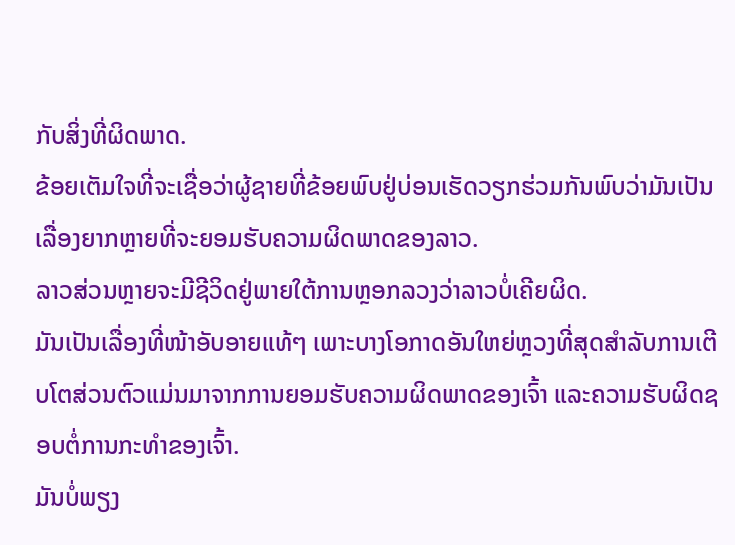ກັບສິ່ງທີ່ຜິດພາດ.
ຂ້ອຍເຕັມໃຈທີ່ຈະເຊື່ອວ່າຜູ້ຊາຍທີ່ຂ້ອຍພົບຢູ່ບ່ອນເຮັດວຽກຮ່ວມກັນພົບວ່າມັນເປັນເລື່ອງຍາກຫຼາຍທີ່ຈະຍອມຮັບຄວາມຜິດພາດຂອງລາວ.
ລາວສ່ວນຫຼາຍຈະມີຊີວິດຢູ່ພາຍໃຕ້ການຫຼອກລວງວ່າລາວບໍ່ເຄີຍຜິດ.
ມັນເປັນເລື່ອງທີ່ໜ້າອັບອາຍແທ້ໆ ເພາະບາງໂອກາດອັນໃຫຍ່ຫຼວງທີ່ສຸດສຳລັບການເຕີບໂຕສ່ວນຕົວແມ່ນມາຈາກການຍອມຮັບຄວາມຜິດພາດຂອງເຈົ້າ ແລະຄວາມຮັບຜິດຊອບຕໍ່ການກະທຳຂອງເຈົ້າ.
ມັນບໍ່ພຽງ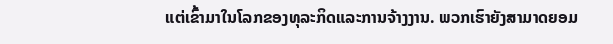ແຕ່ເຂົ້າມາໃນໂລກຂອງທຸລະກິດແລະການຈ້າງງານ. ພວກເຮົາຍັງສາມາດຍອມ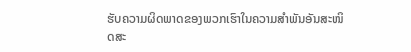ຮັບຄວາມຜິດພາດຂອງພວກເຮົາໃນຄວາມສຳພັນອັນສະໜິດສະ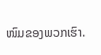ໜົມຂອງພວກເຮົາ.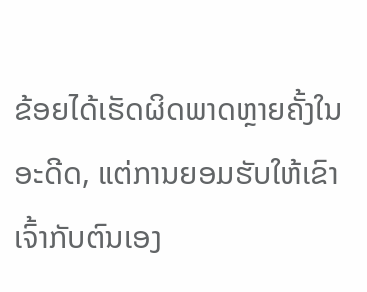ຂ້ອຍໄດ້ເຮັດຜິດພາດຫຼາຍຄັ້ງໃນອະດີດ, ແຕ່ການຍອມຮັບໃຫ້ເຂົາເຈົ້າກັບຕົນເອງ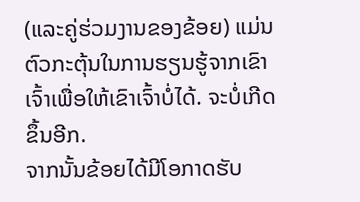(ແລະຄູ່ຮ່ວມງານຂອງຂ້ອຍ) ແມ່ນຕົວກະຕຸ້ນໃນການຮຽນຮູ້ຈາກເຂົາເຈົ້າເພື່ອໃຫ້ເຂົາເຈົ້າບໍ່ໄດ້. ຈະບໍ່ເກີດຂຶ້ນອີກ.
ຈາກນັ້ນຂ້ອຍໄດ້ມີໂອກາດຮັບ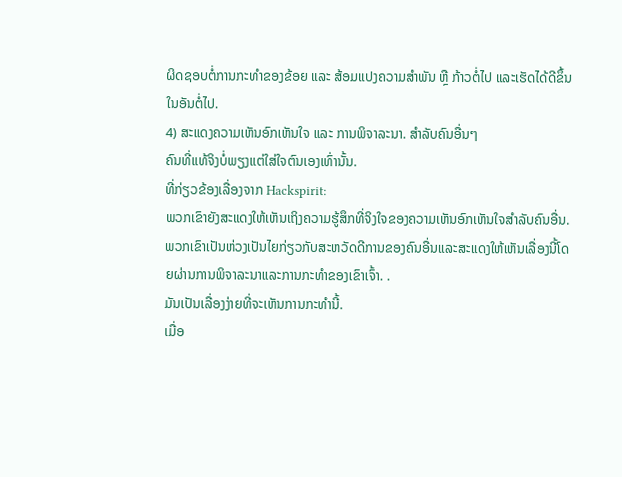ຜິດຊອບຕໍ່ການກະທຳຂອງຂ້ອຍ ແລະ ສ້ອມແປງຄວາມສຳພັນ ຫຼື ກ້າວຕໍ່ໄປ ແລະເຮັດໄດ້ດີຂຶ້ນໃນອັນຕໍ່ໄປ.
4) ສະແດງຄວາມເຫັນອົກເຫັນໃຈ ແລະ ການພິຈາລະນາ. ສຳລັບຄົນອື່ນໆ
ຄົນທີ່ແທ້ຈິງບໍ່ພຽງແຕ່ໃສ່ໃຈຕົນເອງເທົ່ານັ້ນ.
ທີ່ກ່ຽວຂ້ອງເລື່ອງຈາກ Hackspirit:
ພວກເຂົາຍັງສະແດງໃຫ້ເຫັນເຖິງຄວາມຮູ້ສຶກທີ່ຈິງໃຈຂອງຄວາມເຫັນອົກເຫັນໃຈສໍາລັບຄົນອື່ນ.
ພວກເຂົາເປັນຫ່ວງເປັນໄຍກ່ຽວກັບສະຫວັດດີການຂອງຄົນອື່ນແລະສະແດງໃຫ້ເຫັນເລື່ອງນີ້ໂດຍຜ່ານການພິຈາລະນາແລະການກະທໍາຂອງເຂົາເຈົ້າ. .
ມັນເປັນເລື່ອງງ່າຍທີ່ຈະເຫັນການກະທຳນີ້.
ເມື່ອ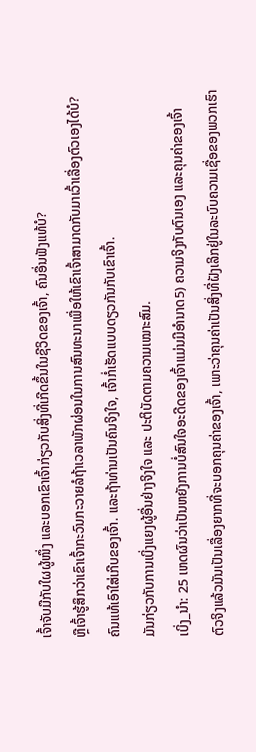ເຈົ້າຈັບມືກັບໃຜຜູ້ໜຶ່ງ ແລະບອກເຂົາເຈົ້າກ່ຽວກັບສິ່ງທີ່ເກີດຂຶ້ນໃນຊີວິດຂອງເຈົ້າ, ຄົນອື່ນຟັງແທ້ບໍ?
ຫຼືເຈົ້າຮູ້ສຶກວ່າເຂົາເຈົ້າກະວົນກະວາຍລໍຖ້າເວລາພັກຜ່ອນໃນການສົນທະນາເພື່ອໃຫ້ເຂົາເຈົ້າສາມາດກັບມາເວົ້າເລື່ອງຕົວເອງໄດ້ບໍ?
ຄົນແທ້ເອົາໃສ່ເກີບຂອງເຈົ້າ. ແລະຖ້າທ່ານເປັນຄົນຈິງໃຈ, ເຈົ້າກໍ່ເຮັດແບບດຽວກັນກັບເຂົາເຈົ້າ.
ມັນກ່ຽວກັບການເບິ່ງແຍງຜູ້ອື່ນຢ່າງຈິງໃຈ ແລະ ປະຕິບັດຕາມຄວາມເໝາະສົມ.
ເບິ່ງ_ນຳ: 25 ເຫດຜົນວ່າເປັນຫຍັງການບໍ່ສົນໃຈອະດີດຂອງເຈົ້າແມ່ນມີອໍານາດ5) ຄວາມຈິງກັບຕົນເອງ ແລະຄຸນຄ່າຂອງເຈົ້າ
ຕົວຈິງແລ້ວມັນເປັນເລື່ອງຍາກທີ່ຈະບອກຄຸນຄ່າຂອງເຈົ້າ, ເພາະວ່າຄຸນຄ່າເປັນສິ່ງທີ່ຝັງເລິກຢູ່ໃນລະບົບຄວາມເຊື່ອຂອງພວກເຮົາ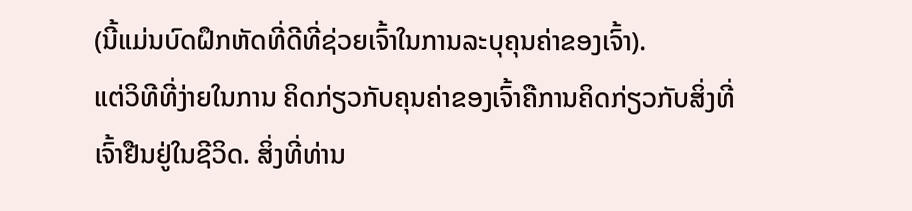(ນີ້ແມ່ນບົດຝຶກຫັດທີ່ດີທີ່ຊ່ວຍເຈົ້າໃນການລະບຸຄຸນຄ່າຂອງເຈົ້າ).
ແຕ່ວິທີທີ່ງ່າຍໃນການ ຄິດກ່ຽວກັບຄຸນຄ່າຂອງເຈົ້າຄືການຄິດກ່ຽວກັບສິ່ງທີ່ເຈົ້າຢືນຢູ່ໃນຊີວິດ. ສິ່ງທີ່ທ່ານ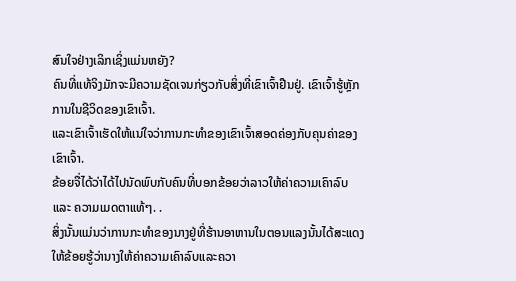ສົນໃຈຢ່າງເລິກເຊິ່ງແມ່ນຫຍັງ?
ຄົນທີ່ແທ້ຈິງມັກຈະມີຄວາມຊັດເຈນກ່ຽວກັບສິ່ງທີ່ເຂົາເຈົ້າຢືນຢູ່. ເຂົາເຈົ້າຮູ້ຫຼັກການໃນຊີວິດຂອງເຂົາເຈົ້າ.
ແລະເຂົາເຈົ້າເຮັດໃຫ້ແນ່ໃຈວ່າການກະທຳຂອງເຂົາເຈົ້າສອດຄ່ອງກັບຄຸນຄ່າຂອງເຂົາເຈົ້າ.
ຂ້ອຍຈື່ໄດ້ວ່າໄດ້ໄປນັດພົບກັບຄົນທີ່ບອກຂ້ອຍວ່າລາວໃຫ້ຄ່າຄວາມເຄົາລົບ ແລະ ຄວາມເມດຕາແທ້ໆ. .
ສິ່ງນັ້ນແມ່ນວ່າການກະທຳຂອງນາງຢູ່ທີ່ຮ້ານອາຫານໃນຕອນແລງນັ້ນໄດ້ສະແດງໃຫ້ຂ້ອຍຮູ້ວ່ານາງໃຫ້ຄ່າຄວາມເຄົາລົບແລະຄວາ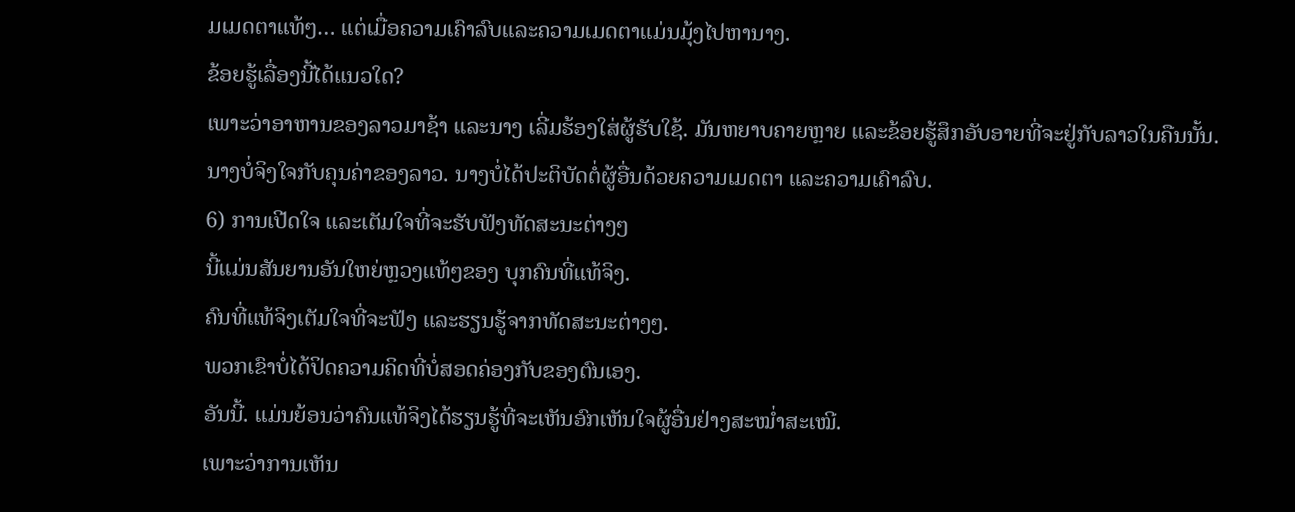ມເມດຕາແທ້ໆ… ແຕ່ເມື່ອຄວາມເຄົາລົບແລະຄວາມເມດຕາແມ່ນມຸ້ງໄປຫານາງ.
ຂ້ອຍຮູ້ເລື່ອງນີ້ໄດ້ແນວໃດ?
ເພາະວ່າອາຫານຂອງລາວມາຊ້າ ແລະນາງ ເລີ່ມຮ້ອງໃສ່ຜູ້ຮັບໃຊ້. ມັນຫຍາບຄາຍຫຼາຍ ແລະຂ້ອຍຮູ້ສຶກອັບອາຍທີ່ຈະຢູ່ກັບລາວໃນຄືນນັ້ນ.
ນາງບໍ່ຈິງໃຈກັບຄຸນຄ່າຂອງລາວ. ນາງບໍ່ໄດ້ປະຕິບັດຕໍ່ຜູ້ອື່ນດ້ວຍຄວາມເມດຕາ ແລະຄວາມເຄົາລົບ.
6) ການເປີດໃຈ ແລະເຕັມໃຈທີ່ຈະຮັບຟັງທັດສະນະຕ່າງໆ
ນີ້ແມ່ນສັນຍານອັນໃຫຍ່ຫຼວງແທ້ໆຂອງ ບຸກຄົນທີ່ແທ້ຈິງ.
ຄົນທີ່ແທ້ຈິງເຕັມໃຈທີ່ຈະຟັງ ແລະຮຽນຮູ້ຈາກທັດສະນະຕ່າງໆ.
ພວກເຂົາບໍ່ໄດ້ປິດຄວາມຄິດທີ່ບໍ່ສອດຄ່ອງກັບຂອງຕົນເອງ.
ອັນນີ້. ແມ່ນຍ້ອນວ່າຄົນແທ້ຈິງໄດ້ຮຽນຮູ້ທີ່ຈະເຫັນອົກເຫັນໃຈຜູ້ອື່ນຢ່າງສະໝໍ່າສະເໝີ.
ເພາະວ່າການເຫັນ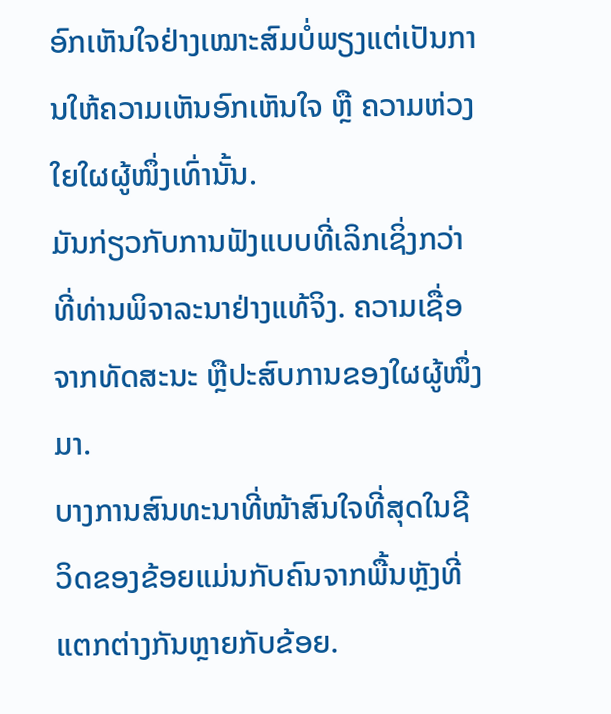ອົກເຫັນໃຈຢ່າງເໝາະສົມບໍ່ພຽງແຕ່ເປັນການໃຫ້ຄວາມເຫັນອົກເຫັນໃຈ ຫຼື ຄວາມຫ່ວງໃຍໃຜຜູ້ໜຶ່ງເທົ່ານັ້ນ.
ມັນກ່ຽວກັບການຟັງແບບທີ່ເລິກເຊິ່ງກວ່າທີ່ທ່ານພິຈາລະນາຢ່າງແທ້ຈິງ. ຄວາມເຊື່ອຈາກທັດສະນະ ຫຼືປະສົບການຂອງໃຜຜູ້ໜຶ່ງມາ.
ບາງການສົນທະນາທີ່ໜ້າສົນໃຈທີ່ສຸດໃນຊີວິດຂອງຂ້ອຍແມ່ນກັບຄົນຈາກພື້ນຫຼັງທີ່ແຕກຕ່າງກັນຫຼາຍກັບຂ້ອຍ.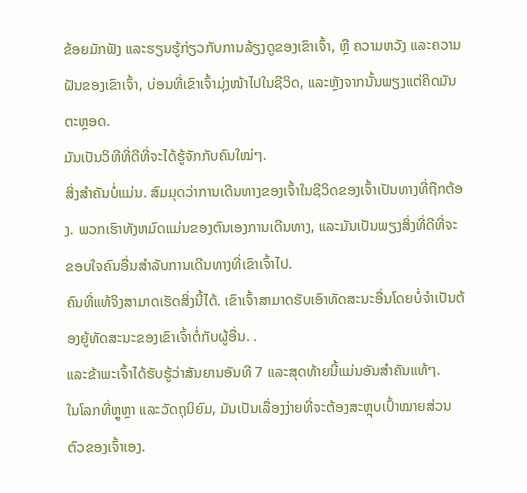ຂ້ອຍມັກຟັງ ແລະຮຽນຮູ້ກ່ຽວກັບການລ້ຽງດູຂອງເຂົາເຈົ້າ, ຫຼື ຄວາມຫວັງ ແລະຄວາມຝັນຂອງເຂົາເຈົ້າ, ບ່ອນທີ່ເຂົາເຈົ້າມຸ່ງໜ້າໄປໃນຊີວິດ, ແລະຫຼັງຈາກນັ້ນພຽງແຕ່ຄິດມັນຕະຫຼອດ.
ມັນເປັນວິທີທີ່ດີທີ່ຈະໄດ້ຮູ້ຈັກກັບຄົນໃໝ່ໆ.
ສິ່ງສຳຄັນບໍ່ແມ່ນ. ສົມມຸດວ່າການເດີນທາງຂອງເຈົ້າໃນຊີວິດຂອງເຈົ້າເປັນທາງທີ່ຖືກຕ້ອງ. ພວກເຮົາທັງຫມົດແມ່ນຂອງຕົນເອງການເດີນທາງ, ແລະມັນເປັນພຽງສິ່ງທີ່ດີທີ່ຈະຂອບໃຈຄົນອື່ນສໍາລັບການເດີນທາງທີ່ເຂົາເຈົ້າໄປ.
ຄົນທີ່ແທ້ຈິງສາມາດເຮັດສິ່ງນີ້ໄດ້. ເຂົາເຈົ້າສາມາດຮັບເອົາທັດສະນະອື່ນໂດຍບໍ່ຈໍາເປັນຕ້ອງຍູ້ທັດສະນະຂອງເຂົາເຈົ້າຕໍ່ກັບຜູ້ອື່ນ. .
ແລະຂ້າພະເຈົ້າໄດ້ຮັບຮູ້ວ່າສັນຍານອັນທີ 7 ແລະສຸດທ້າຍນີ້ແມ່ນອັນສຳຄັນແທ້ໆ.
ໃນໂລກທີ່ຫຼູຫຼາ ແລະວັດຖຸນິຍົມ, ມັນເປັນເລື່ອງງ່າຍທີ່ຈະຕ້ອງສະຫຼຸບເປົ້າໝາຍສ່ວນຕົວຂອງເຈົ້າເອງ.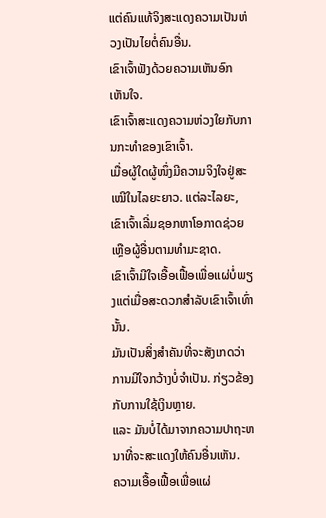ແຕ່ຄົນແທ້ຈິງສະແດງຄວາມເປັນຫ່ວງເປັນໄຍຕໍ່ຄົນອື່ນ.
ເຂົາເຈົ້າຟັງດ້ວຍຄວາມເຫັນອົກເຫັນໃຈ.
ເຂົາເຈົ້າສະແດງຄວາມຫ່ວງໃຍກັບການກະທຳຂອງເຂົາເຈົ້າ.
ເມື່ອຜູ້ໃດຜູ້ໜຶ່ງມີຄວາມຈິງໃຈຢູ່ສະເໝີໃນໄລຍະຍາວ. ແຕ່ລະໄລຍະ, ເຂົາເຈົ້າເລີ່ມຊອກຫາໂອກາດຊ່ວຍເຫຼືອຜູ້ອື່ນຕາມທໍາມະຊາດ.
ເຂົາເຈົ້າມີໃຈເອື້ອເຟື້ອເພື່ອແຜ່ບໍ່ພຽງແຕ່ເມື່ອສະດວກສໍາລັບເຂົາເຈົ້າເທົ່ານັ້ນ.
ມັນເປັນສິ່ງສໍາຄັນທີ່ຈະສັງເກດວ່າການມີໃຈກວ້າງບໍ່ຈໍາເປັນ. ກ່ຽວຂ້ອງກັບການໃຊ້ເງິນຫຼາຍ.
ແລະ ມັນບໍ່ໄດ້ມາຈາກຄວາມປາຖະຫນາທີ່ຈະສະແດງໃຫ້ຄົນອື່ນເຫັນ.
ຄວາມເອື້ອເຟື້ອເພື່ອແຜ່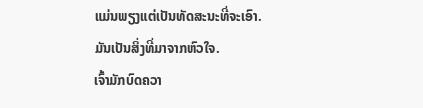ແມ່ນພຽງແຕ່ເປັນທັດສະນະທີ່ຈະເອົາ. ມັນເປັນສິ່ງທີ່ມາຈາກຫົວໃຈ.
ເຈົ້າມັກບົດຄວາ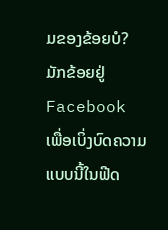ມຂອງຂ້ອຍບໍ? ມັກຂ້ອຍຢູ່ Facebook ເພື່ອເບິ່ງບົດຄວາມແບບນີ້ໃນຟີດ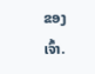ຂອງເຈົ້າ.